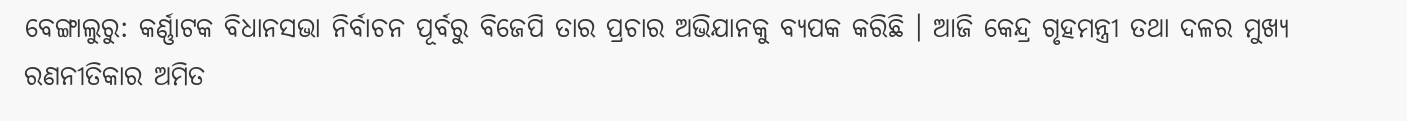ବେଙ୍ଗାଲୁରୁ: କର୍ଣ୍ଣାଟକ ବିଧାନସଭା ନିର୍ବାଚନ ପୂର୍ବରୁ ବିଜେପି ତାର ପ୍ରଚାର ଅଭିଯାନକୁ ବ୍ୟପକ କରିଛି । ଆଜି କେନ୍ଦ୍ର ଗୃହମନ୍ତ୍ରୀ ତଥା ଦଳର ମୁଖ୍ୟ ରଣନୀତିକାର ଅମିତ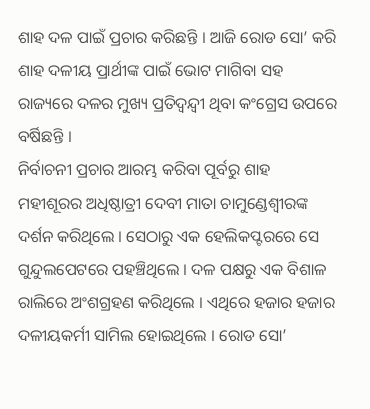ଶାହ ଦଳ ପାଇଁ ପ୍ରଚାର କରିଛନ୍ତି । ଆଜି ରୋଡ ସୋ’ କରି ଶାହ ଦଳୀୟ ପ୍ରାର୍ଥୀଙ୍କ ପାଇଁ ଭୋଟ ମାଗିବା ସହ ରାଜ୍ୟରେ ଦଳର ମୁଖ୍ୟ ପ୍ରତିଦ୍ବନ୍ଦ୍ବୀ ଥିବା କଂଗ୍ରେସ ଉପରେ ବର୍ଷିଛନ୍ତି ।
ନିର୍ବାଚନୀ ପ୍ରଚାର ଆରମ୍ଭ କରିବା ପୂର୍ବରୁ ଶାହ ମହୀଶୂରର ଅଧିଷ୍ଠାତ୍ରୀ ଦେବୀ ମାତା ଚାମୁଣ୍ଡେଶ୍ବୀରଙ୍କ ଦର୍ଶନ କରିଥିଲେ । ସେଠାରୁ ଏକ ହେଲିକପ୍ଟରରେ ସେ ଗୁନ୍ଦୁଲପେଟରେ ପହଞ୍ଚିଥିଲେ । ଦଳ ପକ୍ଷରୁ ଏକ ବିଶାଳ ରାଲିରେ ଅଂଶଗ୍ରହଣ କରିଥିଲେ । ଏଥିରେ ହଜାର ହଜାର ଦଳୀୟକର୍ମୀ ସାମିଲ ହୋଇଥିଲେ । ରୋଡ ସୋ’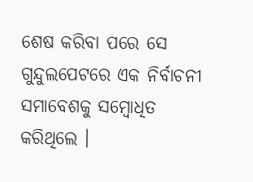ଶେଷ କରିବା ପରେ ସେ ଗୁନ୍ଦୁଲପେଟରେ ଏକ ନିର୍ବାଚନୀ ସମାବେଶକୁ ସମ୍ବୋଧିତ କରିଥିଲେ ।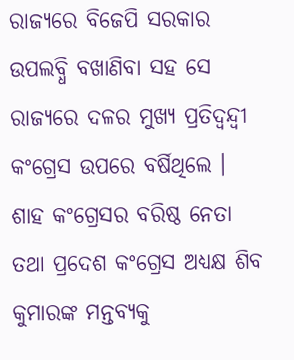ରାଜ୍ୟରେ ବିଜେପି ସରକାର ଉପଲବ୍ଧି ବଖାଣିବା ସହ ସେ ରାଜ୍ୟରେ ଦଳର ମୁଖ୍ୟ ପ୍ରତିଦ୍ବନ୍ଦ୍ବୀ କଂଗ୍ରେସ ଉପରେ ବର୍ଷିଥିଲେ ।
ଶାହ କଂଗ୍ରେସର ବରିଷ୍ଠ ନେତା ତଥା ପ୍ରଦେଶ କଂଗ୍ରେସ ଅଧ୍ୟକ୍ଷ ଶିବ କୁମାରଙ୍କ ମନ୍ତବ୍ୟକୁ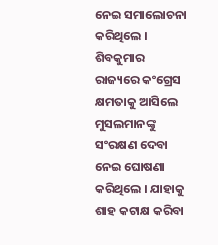ନେଇ ସମାଲୋଚନା କରିଥିଲେ । ଶିବକୁମାର ରାଜ୍ୟରେ କଂଗ୍ରେସ କ୍ଷମତାକୁ ଆସିଲେ ମୁସଲମାନଙ୍କୁ ସଂରକ୍ଷଣ ଦେବା ନେଇ ଘୋଷଣା କରିଥିଲେ । ଯାହାକୁ ଶାହ କଟାକ୍ଷ କରିବା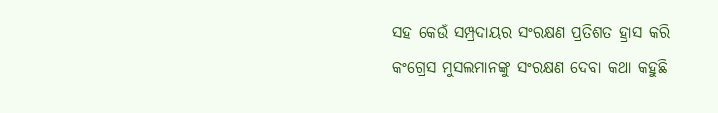ସହ କେଉଁ ସମ୍ପ୍ରଦାୟର ସଂରକ୍ଷଣ ପ୍ରତିଶତ ହ୍ରାସ କରି କଂଗ୍ରେସ ମୁସଲମାନଙ୍କୁ ସଂରକ୍ଷଣ ଦେବା କଥା କହୁଛି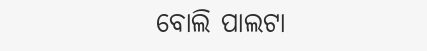ବୋଲି ପାଲଟା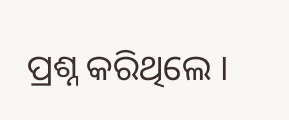ପ୍ରଶ୍ନ କରିଥିଲେ ।